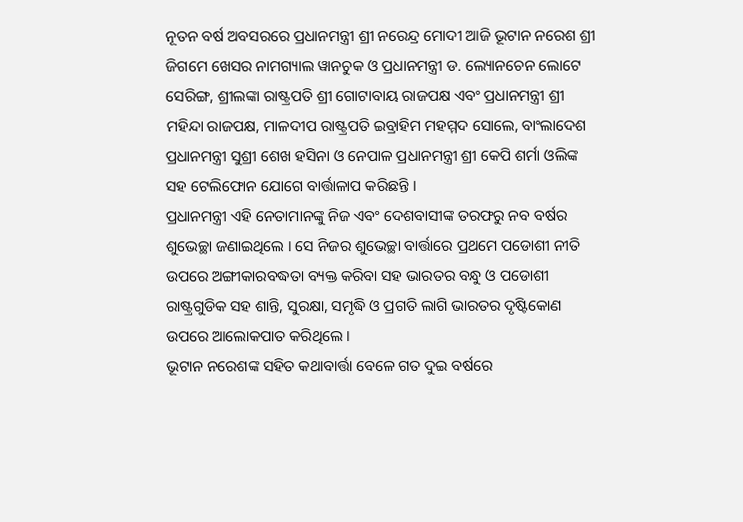ନୂତନ ବର୍ଷ ଅବସରରେ ପ୍ରଧାନମନ୍ତ୍ରୀ ଶ୍ରୀ ନରେନ୍ଦ୍ର ମୋଦୀ ଆଜି ଭୂଟାନ ନରେଶ ଶ୍ରୀ ଜିଗମେ ଖେସର ନାମଗ୍ୟାଲ ୱାନଚୁକ ଓ ପ୍ରଧାନମନ୍ତ୍ରୀ ଡ. ଲ୍ୟୋନଚେନ ଲୋଟେ ସେରିଙ୍ଗ, ଶ୍ରୀଲଙ୍କା ରାଷ୍ଟ୍ରପତି ଶ୍ରୀ ଗୋଟାବାୟ ରାଜପକ୍ଷ ଏବଂ ପ୍ରଧାନମନ୍ତ୍ରୀ ଶ୍ରୀ ମହିନ୍ଦା ରାଜପକ୍ଷ, ମାଳଦୀପ ରାଷ୍ଟ୍ରପତି ଇବ୍ରାହିମ ମହମ୍ମଦ ସୋଲେ, ବାଂଲାଦେଶ ପ୍ରଧାନମନ୍ତ୍ରୀ ସୁଶ୍ରୀ ଶେଖ ହସିନା ଓ ନେପାଳ ପ୍ରଧାନମନ୍ତ୍ରୀ ଶ୍ରୀ କେପି ଶର୍ମା ଓଲିଙ୍କ ସହ ଟେଲିଫୋନ ଯୋଗେ ବାର୍ତ୍ତାଳାପ କରିଛନ୍ତି ।
ପ୍ରଧାନମନ୍ତ୍ରୀ ଏହି ନେତାମାନଙ୍କୁ ନିଜ ଏବଂ ଦେଶବାସୀଙ୍କ ତରଫରୁ ନବ ବର୍ଷର ଶୁଭେଚ୍ଛା ଜଣାଇଥିଲେ । ସେ ନିଜର ଶୁଭେଚ୍ଛା ବାର୍ତ୍ତାରେ ପ୍ରଥମେ ପଡୋଶୀ ନୀତି ଉପରେ ଅଙ୍ଗୀକାରବଦ୍ଧତା ବ୍ୟକ୍ତ କରିବା ସହ ଭାରତର ବନ୍ଧୁ ଓ ପଡୋଶୀ ରାଷ୍ଟ୍ରଗୁଡିକ ସହ ଶାନ୍ତି, ସୁରକ୍ଷା, ସମୃଦ୍ଧି ଓ ପ୍ରଗତି ଲାଗି ଭାରତର ଦୃଷ୍ଟିକୋଣ ଉପରେ ଆଲୋକପାତ କରିଥିଲେ ।
ଭୂଟାନ ନରେଶଙ୍କ ସହିତ କଥାବାର୍ତ୍ତା ବେଳେ ଗତ ଦୁଇ ବର୍ଷରେ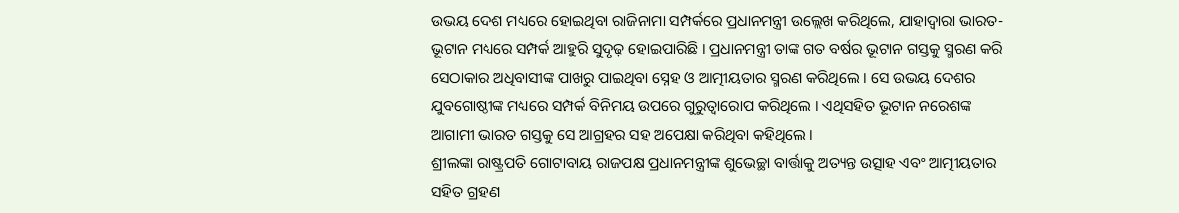ଉଭୟ ଦେଶ ମଧ୍ୟରେ ହୋଇଥିବା ରାଜିନାମା ସମ୍ପର୍କରେ ପ୍ରଧାନମନ୍ତ୍ରୀ ଉଲ୍ଲେଖ କରିଥିଲେ, ଯାହାଦ୍ୱାରା ଭାରତ-ଭୂଟାନ ମଧ୍ୟରେ ସମ୍ପର୍କ ଆହୁରି ସୁଦୃଢ଼ ହୋଇପାରିଛି । ପ୍ରଧାନମନ୍ତ୍ରୀ ତାଙ୍କ ଗତ ବର୍ଷର ଭୂଟାନ ଗସ୍ତକୁ ସ୍ମରଣ କରି ସେଠାକାର ଅଧିବାସୀଙ୍କ ପାଖରୁ ପାଇଥିବା ସ୍ନେହ ଓ ଆତ୍ମୀୟତାର ସ୍ମରଣ କରିଥିଲେ । ସେ ଉଭୟ ଦେଶର ଯୁବଗୋଷ୍ଠୀଙ୍କ ମଧ୍ୟରେ ସମ୍ପର୍କ ବିନିମୟ ଉପରେ ଗୁରୁତ୍ୱାରୋପ କରିଥିଲେ । ଏଥିସହିତ ଭୂଟାନ ନରେଶଙ୍କ ଆଗାମୀ ଭାରତ ଗସ୍ତକୁ ସେ ଆଗ୍ରହର ସହ ଅପେକ୍ଷା କରିଥିବା କହିଥିଲେ ।
ଶ୍ରୀଲଙ୍କା ରାଷ୍ଟ୍ରପତି ଗୋଟାବାୟ ରାଜପକ୍ଷ ପ୍ରଧାନମନ୍ତ୍ରୀଙ୍କ ଶୁଭେଚ୍ଛା ବାର୍ତ୍ତାକୁ ଅତ୍ୟନ୍ତ ଉତ୍ସାହ ଏବଂ ଆତ୍ମୀୟତାର ସହିତ ଗ୍ରହଣ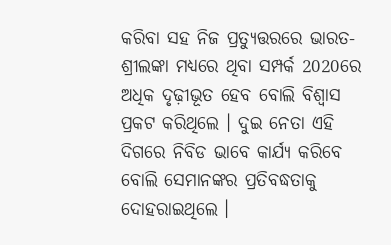କରିବା ସହ ନିଜ ପ୍ରତ୍ୟୁତ୍ତରରେ ଭାରତ-ଶ୍ରୀଲଙ୍କା ମଧ୍ୟରେ ଥିବା ସମ୍ପର୍କ 2020ରେ ଅଧିକ ଦୃଢ଼ୀଭୂତ ହେବ ବୋଲି ବିଶ୍ଵାସ ପ୍ରକଟ କରିଥିଲେ । ଦୁଇ ନେତା ଏହି ଦିଗରେ ନିବିଡ ଭାବେ କାର୍ଯ୍ୟ କରିବେ ବୋଲି ସେମାନଙ୍କର ପ୍ରତିବଦ୍ଧତାକୁ ଦୋହରାଇଥିଲେ ।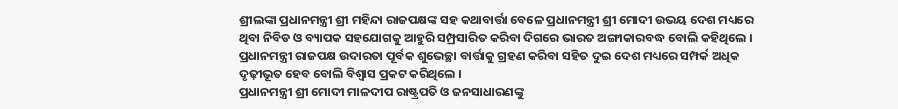ଶ୍ରୀଲଙ୍କା ପ୍ରଧାନମନ୍ତ୍ରୀ ଶ୍ରୀ ମହିନ୍ଦା ରାଜପକ୍ଷଙ୍କ ସହ କଥାବାର୍ତ୍ତା ବେଳେ ପ୍ରଧାନମନ୍ତ୍ରୀ ଶ୍ରୀ ମୋଦୀ ଉଭୟ ଦେଶ ମଧ୍ୟରେ ଥିବା ନିବିଡ ଓ ବ୍ୟାପକ ସହଯୋଗକୁ ଆହୁରି ସମ୍ପ୍ରସାରିତ କରିବା ଦିଗରେ ଭାରତ ଅଙ୍ଗୀକାରବଦ୍ଧ ବୋଲି କହିଥିଲେ । ପ୍ରଧାନମନ୍ତ୍ରୀ ରାଜପକ୍ଷ ଉଦାରତା ପୂର୍ବକ ଶୁଭେଚ୍ଛା ବାର୍ତ୍ତାକୁ ଗ୍ରହଣ କରିବା ସହିତ ଦୁଇ ଦେଶ ମଧ୍ୟରେ ସମ୍ପର୍କ ଅଧିକ ଦୃଢ଼ୀଭୂତ ହେବ ବୋଲି ବିଶ୍ଵାସ ପ୍ରକଟ କରିଥିଲେ ।
ପ୍ରଧାନମନ୍ତ୍ରୀ ଶ୍ରୀ ମୋଦୀ ମାଳଦୀପ ରାଷ୍ଟ୍ରପତି ଓ ଜନସାଧାରଣଙ୍କୁ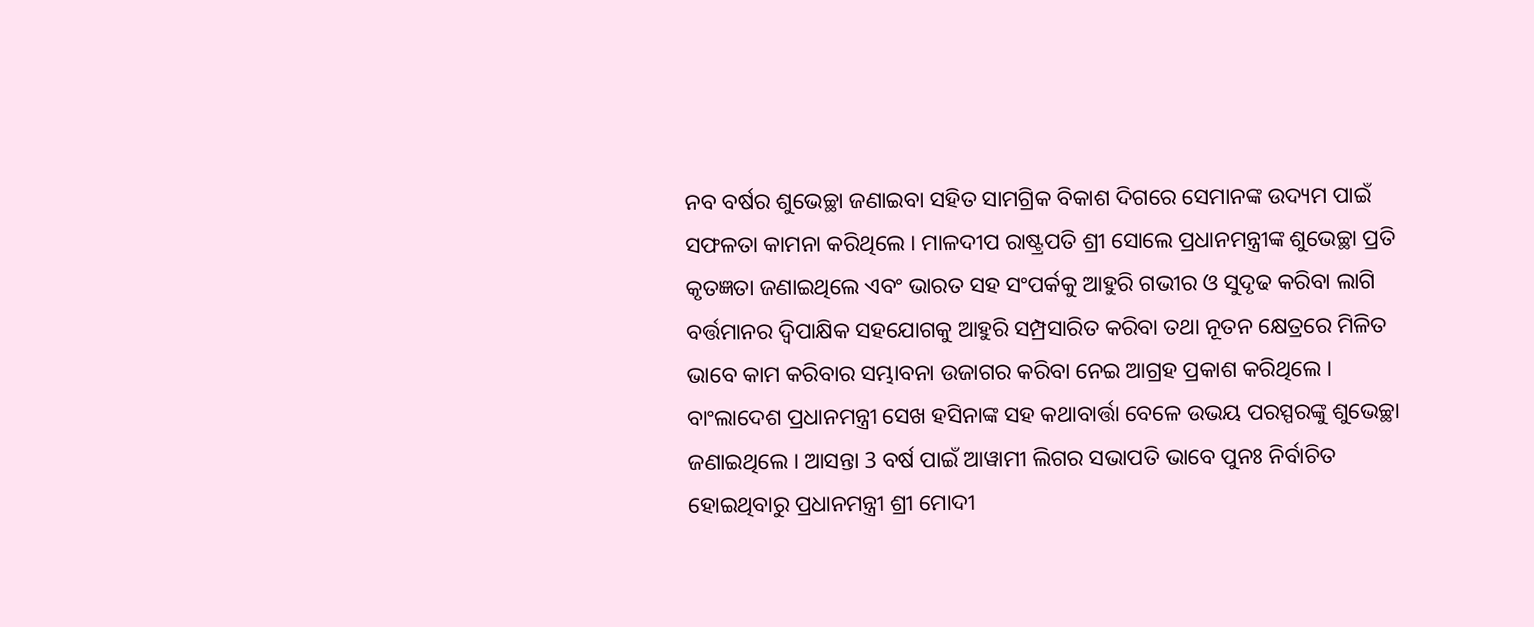ନବ ବର୍ଷର ଶୁଭେଚ୍ଛା ଜଣାଇବା ସହିତ ସାମଗ୍ରିକ ବିକାଶ ଦିଗରେ ସେମାନଙ୍କ ଉଦ୍ୟମ ପାଇଁ ସଫଳତା କାମନା କରିଥିଲେ । ମାଳଦୀପ ରାଷ୍ଟ୍ରପତି ଶ୍ରୀ ସୋଲେ ପ୍ରଧାନମନ୍ତ୍ରୀଙ୍କ ଶୁଭେଚ୍ଛା ପ୍ରତି କୃତଜ୍ଞତା ଜଣାଇଥିଲେ ଏବଂ ଭାରତ ସହ ସଂପର୍କକୁ ଆହୁରି ଗଭୀର ଓ ସୁଦୃଢ କରିବା ଲାଗି ବର୍ତ୍ତମାନର ଦ୍ୱିପାକ୍ଷିକ ସହଯୋଗକୁ ଆହୁରି ସମ୍ପ୍ରସାରିତ କରିବା ତଥା ନୂତନ କ୍ଷେତ୍ରରେ ମିଳିତ ଭାବେ କାମ କରିବାର ସମ୍ଭାବନା ଉଜାଗର କରିବା ନେଇ ଆଗ୍ରହ ପ୍ରକାଶ କରିଥିଲେ ।
ବାଂଲାଦେଶ ପ୍ରଧାନମନ୍ତ୍ରୀ ସେଖ ହସିନାଙ୍କ ସହ କଥାବାର୍ତ୍ତା ବେଳେ ଉଭୟ ପରସ୍ପରଙ୍କୁ ଶୁଭେଚ୍ଛା ଜଣାଇଥିଲେ । ଆସନ୍ତା 3 ବର୍ଷ ପାଇଁ ଆୱାମୀ ଲିଗର ସଭାପତି ଭାବେ ପୁନଃ ନିର୍ବାଚିତ ହୋଇଥିବାରୁ ପ୍ରଧାନମନ୍ତ୍ରୀ ଶ୍ରୀ ମୋଦୀ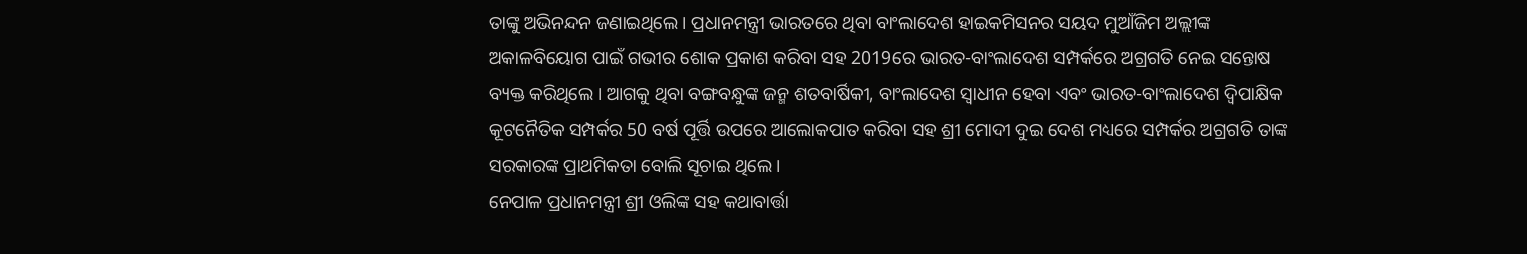ତାଙ୍କୁ ଅଭିନନ୍ଦନ ଜଣାଇଥିଲେ । ପ୍ରଧାନମନ୍ତ୍ରୀ ଭାରତରେ ଥିବା ବାଂଲାଦେଶ ହାଇକମିସନର ସୟଦ ମୁଆଁଜିମ ଅଲ୍ଲୀଙ୍କ ଅକାଳବିୟୋଗ ପାଇଁ ଗଭୀର ଶୋକ ପ୍ରକାଶ କରିବା ସହ 2019ରେ ଭାରତ-ବାଂଲାଦେଶ ସମ୍ପର୍କରେ ଅଗ୍ରଗତି ନେଇ ସନ୍ତୋଷ ବ୍ୟକ୍ତ କରିଥିଲେ । ଆଗକୁ ଥିବା ବଙ୍ଗବନ୍ଧୁଙ୍କ ଜନ୍ମ ଶତବାର୍ଷିକୀ, ବାଂଲାଦେଶ ସ୍ୱାଧୀନ ହେବା ଏବଂ ଭାରତ-ବାଂଲାଦେଶ ଦ୍ଵିପାକ୍ଷିକ କୂଟନୈତିକ ସମ୍ପର୍କର 50 ବର୍ଷ ପୂର୍ତ୍ତି ଉପରେ ଆଲୋକପାତ କରିବା ସହ ଶ୍ରୀ ମୋଦୀ ଦୁଇ ଦେଶ ମଧ୍ୟରେ ସମ୍ପର୍କର ଅଗ୍ରଗତି ତାଙ୍କ ସରକାରଙ୍କ ପ୍ରାଥମିକତା ବୋଲି ସୂଚାଇ ଥିଲେ ।
ନେପାଳ ପ୍ରଧାନମନ୍ତ୍ରୀ ଶ୍ରୀ ଓଲିଙ୍କ ସହ କଥାବାର୍ତ୍ତା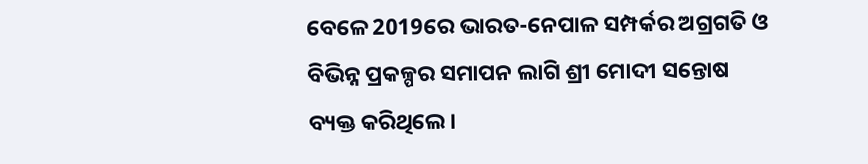ବେଳେ 2019ରେ ଭାରତ-ନେପାଳ ସମ୍ପର୍କର ଅଗ୍ରଗତି ଓ ବିଭିନ୍ନ ପ୍ରକଳ୍ପର ସମାପନ ଲାଗି ଶ୍ରୀ ମୋଦୀ ସନ୍ତୋଷ ବ୍ୟକ୍ତ କରିଥିଲେ।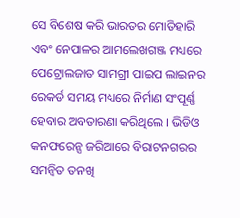ସେ ବିଶେଷ କରି ଭାରତର ମୋତିହାରି ଏବଂ ନେପାଳର ଆମଲେଖଗଞ୍ଜ ମଧ୍ୟରେ ପେଟ୍ରୋଲଜାତ ସାମଗ୍ରୀ ପାଇପ ଲାଇନର ରେକର୍ଡ ସମୟ ମଧ୍ୟରେ ନିର୍ମାଣ ସଂପୂର୍ଣ୍ଣ ହେବାର ଅବତାରଣା କରିଥିଲେ । ଭିଡିଓ କନଫରେନ୍ସ ଜରିଆରେ ବିରାଟନଗରର ସମନ୍ୱିତ ତନଖି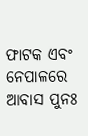ଫାଟକ ଏବଂ ନେପାଳରେ ଆବାସ ପୁନଃ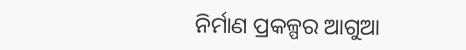ନିର୍ମାଣ ପ୍ରକଳ୍ପର ଆଗୁଆ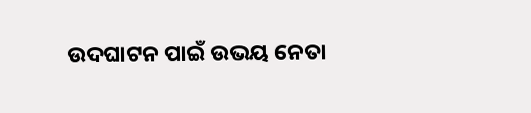ଉଦଘାଟନ ପାଇଁ ଉଭୟ ନେତା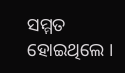ସମ୍ମତ ହୋଇଥିଲେ ।